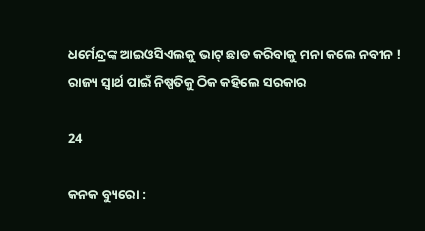ଧର୍ମେନ୍ଦ୍ରଙ୍କ ଆଇଓସିଏଲକୁ ଭାଟ୍ ଛାଡ କରିବାକୁ ମନା କଲେ ନବୀନ ! ରାଜ୍ୟ ସ୍ୱାର୍ଥ ପାଇଁ ନିଷ୍ପତିକୁ ଠିକ କହିଲେ ସରକାର

24

କନକ ବ୍ୟୁରୋ :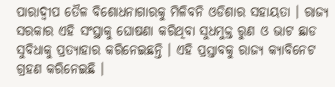ପାରାଦ୍ୱୀପ ତୈଳ ବିଶୋଧନାଗାରକୁ ମିଳିବନି ଓଡିଶାର ସହାୟତା । ରାଜ୍ୟ ସରକାର ଏହି ସଂସ୍ଥାକୁ ଘୋଷଣା କରିଥିବା ସୁଧମୁକ୍ତ ରୁଣ ଓ ଭାଟ ଛାଡ ସୁବିଧାକୁ ପ୍ରତ୍ୟାହାର କରିନେଇଛନ୍ତି । ଏହି ପ୍ରସ୍ତାବକୁ ରାଜ୍ୟ କ୍ୟାବିନେଟ ଗ୍ରହଣ କରିନେଇଛି ।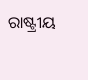ରାଷ୍ଟ୍ରୀୟ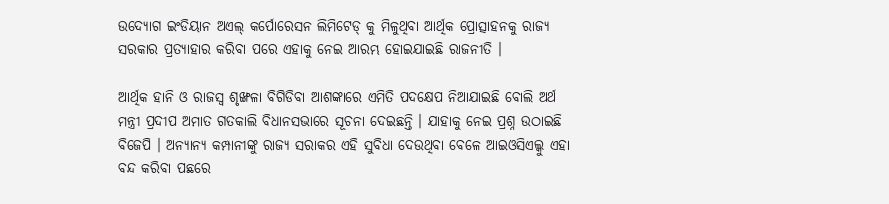ଉଦ୍ୟୋଗ ଇଂଡିୟାନ ଅଏଲ୍ କର୍ପୋରେସନ ଲିମିଟେଡ୍ କୁ ମିଳୁଥିବା ଆର୍ଥିକ ପ୍ରୋତ୍ସାହନକୁ ରାଜ୍ୟ ସରକାର ପ୍ରତ୍ୟାହାର କରିବା ପରେ ଏହାକୁ ନେଇ ଆରମ୍ଭ ହୋଇଯାଇଛି ରାଜନୀତି ।

ଆର୍ଥିକ ହାନି ଓ ରାଜସ୍ୱ ଶୃଙ୍ଖଳା ବିଗିଡିବା ଆଶଙ୍କାରେ ଏମିତି ପଦକ୍ଷେପ ନିଆଯାଇଛି ବୋଲି ଅର୍ଥ ମନ୍ତ୍ରୀ ପ୍ରଦୀପ ଅମାତ ଗତକାଲି ବିଧାନସଭାରେ ସୂଚନା ଦେଇଛନ୍ତି । ଯାହାକୁ ନେଇ ପ୍ରଶ୍ନ ଉଠାଇଛି ବିଜେପି । ଅନ୍ୟାନ୍ୟ କମ୍ପାନୀଙ୍କୁ ରାଜ୍ୟ ସରାକର ଏହି ସୁବିଧା ଦେଉଥିବା ବେଳେ ଆଇଓସିଏଲ୍କୁ ଏହା ବନ୍ଦ କରିବା ପଛରେ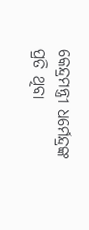କେନ୍ଦ୍ରମନ୍ତ୍ରୀ ଧର୍ମେନ୍ଦ୍ରଙ୍କ ପ୍ରତି ଥିବା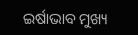ଇର୍ଷାଭାବ ମୁଖ୍ୟ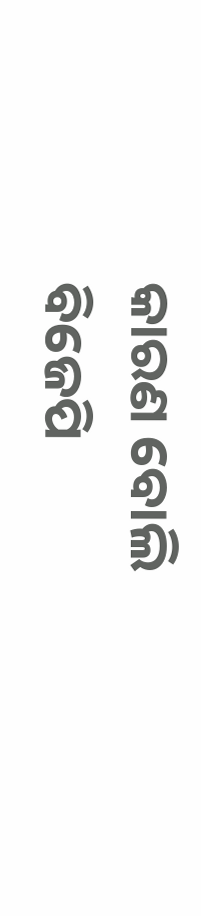କାରଣ ବୋଲି ବିଜେପି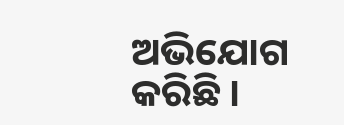ଅଭିଯୋଗ କରିଛି ।